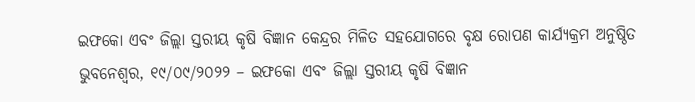ଇଫକୋ ଏବଂ ଜିଲ୍ଲା ସ୍ତରୀୟ କୃଷି ବିଜ୍ଞାନ କେନ୍ଦ୍ରର ମିଳିତ ସହଯୋଗରେ ବୃକ୍ଷ ରୋପଣ କାର୍ଯ୍ୟକ୍ରମ ଅନୁଷ୍ଠିତ
ଭୁବନେଶ୍ୱର, ୧୯/୦୯/୨୦୨୨ – ଇଫକୋ ଏବଂ ଜିଲ୍ଲା ସ୍ତରୀୟ କୃଷି ବିଜ୍ଞାନ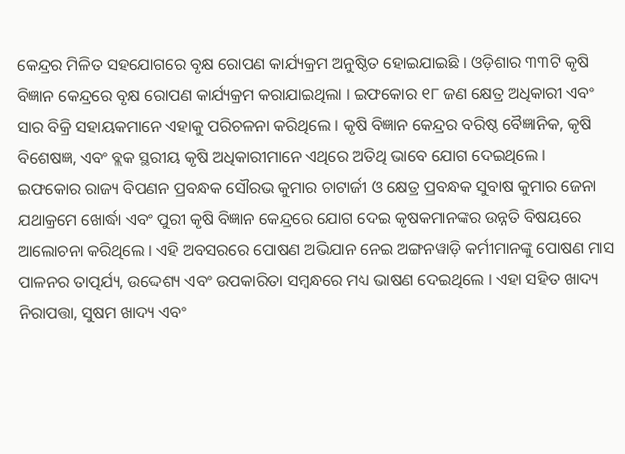କେନ୍ଦ୍ରର ମିଳିତ ସହଯୋଗରେ ବୃକ୍ଷ ରୋପଣ କାର୍ଯ୍ୟକ୍ରମ ଅନୁଷ୍ଠିତ ହୋଇଯାଇଛି । ଓଡ଼ିଶାର ୩୩ଟି କୃଷି ବିଜ୍ଞାନ କେନ୍ଦ୍ରରେ ବୃକ୍ଷ ରୋପଣ କାର୍ଯ୍ୟକ୍ରମ କରାଯାଇଥିଲା । ଇଫକୋର ୧୮ ଜଣ କ୍ଷେତ୍ର ଅଧିକାରୀ ଏବଂ ସାର ବିକ୍ରି ସହାୟକମାନେ ଏହାକୁ ପରିଚଳନା କରିଥିଲେ । କୃଷି ବିଜ୍ଞାନ କେନ୍ଦ୍ରର ବରିଷ୍ଠ ବୈଜ୍ଞାନିକ, କୃଷି ବିଶେଷଜ୍ଞ, ଏବଂ ବ୍ଲକ ସ୍ଥରୀୟ କୃଷି ଅଧିକାରୀମାନେ ଏଥିରେ ଅତିଥି ଭାବେ ଯୋଗ ଦେଇଥିଲେ ।
ଇଫକୋର ରାଜ୍ୟ ବିପଣନ ପ୍ରବନ୍ଧକ ସୌରଭ କୁମାର ଚାଟାର୍ଜୀ ଓ କ୍ଷେତ୍ର ପ୍ରବନ୍ଧକ ସୁବାଷ କୁମାର ଜେନା ଯଥାକ୍ରମେ ଖୋର୍ଦ୍ଧା ଏବଂ ପୁରୀ କୃଷି ବିଜ୍ଞାନ କେନ୍ଦ୍ରରେ ଯୋଗ ଦେଇ କୃଷକମାନଙ୍କର ଉନ୍ନତି ବିଷୟରେ ଆଲୋଚନା କରିଥିଲେ । ଏହି ଅବସରରେ ପୋଷଣ ଅଭିଯାନ ନେଇ ଅଙ୍ଗନୱାଡ଼ି କର୍ମୀମାନଙ୍କୁ ପୋଷଣ ମାସ ପାଳନର ତାତ୍ପର୍ଯ୍ୟ, ଉଦ୍ଦେଶ୍ୟ ଏବଂ ଉପକାରିତା ସମ୍ୱନ୍ଧରେ ମଧ୍ୟ ଭାଷଣ ଦେଇଥିଲେ । ଏହା ସହିତ ଖାଦ୍ୟ ନିରାପତ୍ତା, ସୁଷମ ଖାଦ୍ୟ ଏବଂ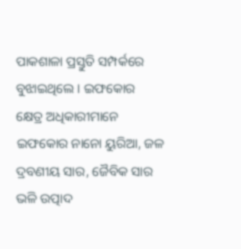ପାକଶାଳା ପ୍ରସ୍ତୁତି ସମ୍ପର୍କରେ ବୁଝାଇଥିଲେ । ଇଫକୋର କ୍ଷେତ୍ର ଅଧିକାରୀମାନେ ଇଫକୋର ନାନୋ ୟୁରିଆ, ଜଳ ଦ୍ରବଣୀୟ ସାର, ଜୈବିକ ସାର ଭଳି ଉତ୍ପାଦ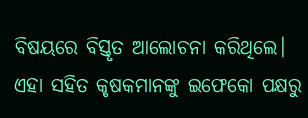ବିଷୟରେ ବିସ୍ତୃତ ଆଲୋଚନା କରିଥିଲେ। ଏହା ସହିତ କୃଷକମାନଙ୍କୁ ଇଫେକୋ ପକ୍ଷରୁ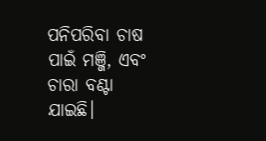ପନିପରିବା ଚାଷ ପାଇଁ ମଞ୍ଜି, ଏବଂ ଚାରା ବଣ୍ଟା ଯାଇଛି।